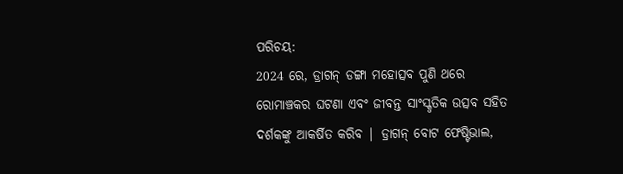ପରିଚୟ:
2024 ରେ, ଡ୍ରାଗନ୍ ଡଙ୍ଗା ମହୋତ୍ସବ ପୁଣି ଥରେ ରୋମାଞ୍ଚକର ଘଟଣା ଏବଂ ଜୀବନ୍ତ ସାଂସ୍କୃତିକ ଉତ୍ସବ ସହିତ ଦର୍ଶକଙ୍କୁ ଆକର୍ଷିତ କରିବ | ଡ୍ରାଗନ୍ ବୋଟ ଫେଷ୍ଟିଭାଲ,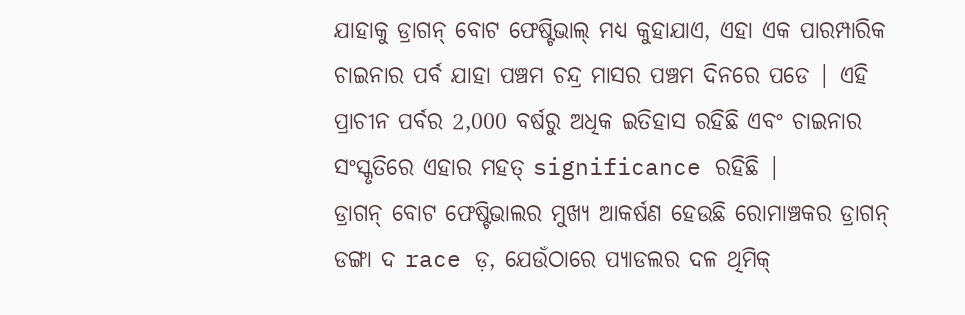ଯାହାକୁ ଡ୍ରାଗନ୍ ବୋଟ ଫେଷ୍ଟିଭାଲ୍ ମଧ୍ୟ କୁହାଯାଏ, ଏହା ଏକ ପାରମ୍ପାରିକ ଚାଇନାର ପର୍ବ ଯାହା ପଞ୍ଚମ ଚନ୍ଦ୍ର ମାସର ପଞ୍ଚମ ଦିନରେ ପଡେ | ଏହି ପ୍ରାଚୀନ ପର୍ବର 2,000 ବର୍ଷରୁ ଅଧିକ ଇତିହାସ ରହିଛି ଏବଂ ଚାଇନାର ସଂସ୍କୃତିରେ ଏହାର ମହତ୍ significance ରହିଛି |
ଡ୍ରାଗନ୍ ବୋଟ ଫେଷ୍ଟିଭାଲର ମୁଖ୍ୟ ଆକର୍ଷଣ ହେଉଛି ରୋମାଞ୍ଚକର ଡ୍ରାଗନ୍ ଡଙ୍ଗା ଦ race ଡ଼, ଯେଉଁଠାରେ ପ୍ୟାଡଲର ଦଳ ଥିମିକ୍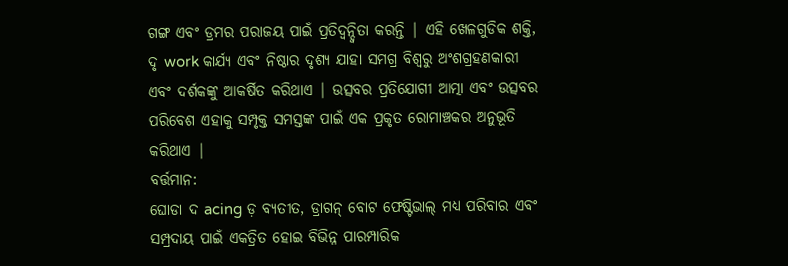ଗଙ୍ଗ ଏବଂ ଡ୍ରମର ପରାଜୟ ପାଇଁ ପ୍ରତିଦ୍ୱନ୍ଦ୍ୱିତା କରନ୍ତି | ଏହି ଖେଳଗୁଡିକ ଶକ୍ତି, ଦୃ work କାର୍ଯ୍ୟ ଏବଂ ନିଷ୍ଠାର ଦୃଶ୍ୟ ଯାହା ସମଗ୍ର ବିଶ୍ୱରୁ ଅଂଶଗ୍ରହଣକାରୀ ଏବଂ ଦର୍ଶକଙ୍କୁ ଆକର୍ଷିତ କରିଥାଏ | ଉତ୍ସବର ପ୍ରତିଯୋଗୀ ଆତ୍ମା ଏବଂ ଉତ୍ସବର ପରିବେଶ ଏହାକୁ ସମ୍ପୃକ୍ତ ସମସ୍ତଙ୍କ ପାଇଁ ଏକ ପ୍ରକୃତ ରୋମାଞ୍ଚକର ଅନୁଭୂତି କରିଥାଏ |
ବର୍ତ୍ତମାନ:
ଘୋଡା ଦ acing ଡ଼ ବ୍ୟତୀତ, ଡ୍ରାଗନ୍ ବୋଟ ଫେଷ୍ଟିଭାଲ୍ ମଧ୍ୟ ପରିବାର ଏବଂ ସମ୍ପ୍ରଦାୟ ପାଇଁ ଏକତ୍ରିତ ହୋଇ ବିଭିନ୍ନ ପାରମ୍ପାରିକ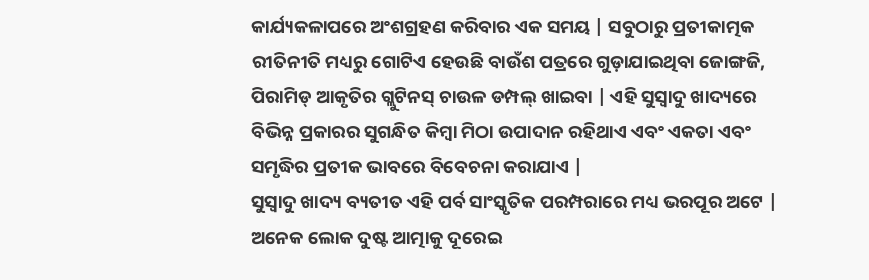କାର୍ଯ୍ୟକଳାପରେ ଅଂଶଗ୍ରହଣ କରିବାର ଏକ ସମୟ | ସବୁଠାରୁ ପ୍ରତୀକାତ୍ମକ ରୀତିନୀତି ମଧ୍ୟରୁ ଗୋଟିଏ ହେଉଛି ବାଉଁଶ ପତ୍ରରେ ଗୁଡ଼ାଯାଇଥିବା ଜୋଙ୍ଗଜି, ପିରାମିଡ୍ ଆକୃତିର ଗ୍ଲୁଟିନସ୍ ଚାଉଳ ଡମ୍ପଲ୍ ଖାଇବା | ଏହି ସୁସ୍ୱାଦୁ ଖାଦ୍ୟରେ ବିଭିନ୍ନ ପ୍ରକାରର ସୁଗନ୍ଧିତ କିମ୍ବା ମିଠା ଉପାଦାନ ରହିଥାଏ ଏବଂ ଏକତା ଏବଂ ସମୃଦ୍ଧିର ପ୍ରତୀକ ଭାବରେ ବିବେଚନା କରାଯାଏ |
ସୁସ୍ୱାଦୁ ଖାଦ୍ୟ ବ୍ୟତୀତ ଏହି ପର୍ବ ସାଂସ୍କୃତିକ ପରମ୍ପରାରେ ମଧ୍ୟ ଭରପୂର ଅଟେ | ଅନେକ ଲୋକ ଦୁଷ୍ଟ ଆତ୍ମାକୁ ଦୂରେଇ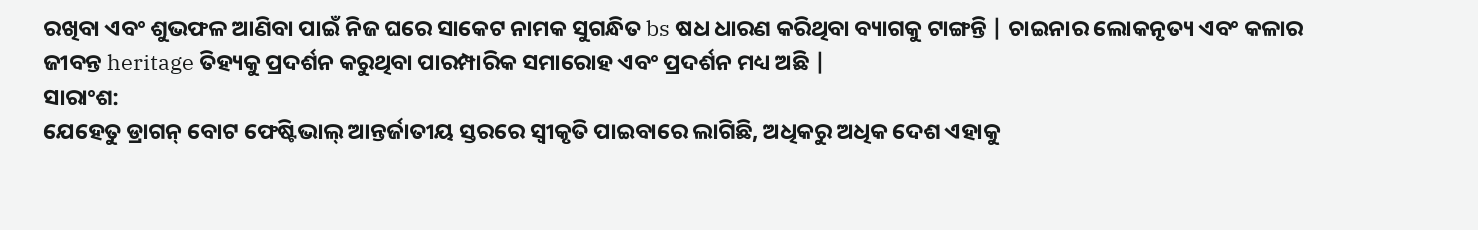ରଖିବା ଏବଂ ଶୁଭଫଳ ଆଣିବା ପାଇଁ ନିଜ ଘରେ ସାକେଟ ନାମକ ସୁଗନ୍ଧିତ bs ଷଧ ଧାରଣ କରିଥିବା ବ୍ୟାଗକୁ ଟାଙ୍ଗନ୍ତି | ଚାଇନାର ଲୋକନୃତ୍ୟ ଏବଂ କଳାର ଜୀବନ୍ତ heritage ତିହ୍ୟକୁ ପ୍ରଦର୍ଶନ କରୁଥିବା ପାରମ୍ପାରିକ ସମାରୋହ ଏବଂ ପ୍ରଦର୍ଶନ ମଧ୍ୟ ଅଛି |
ସାରାଂଶ:
ଯେହେତୁ ଡ୍ରାଗନ୍ ବୋଟ ଫେଷ୍ଟିଭାଲ୍ ଆନ୍ତର୍ଜାତୀୟ ସ୍ତରରେ ସ୍ୱୀକୃତି ପାଇବାରେ ଲାଗିଛି, ଅଧିକରୁ ଅଧିକ ଦେଶ ଏହାକୁ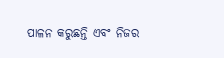ପାଳନ କରୁଛନ୍ତି ଏବଂ ନିଜର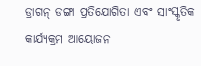ଡ୍ରାଗନ୍ ଡଙ୍ଗା ପ୍ରତିଯୋଗିତା ଏବଂ ସାଂସ୍କୃତିକ କାର୍ଯ୍ୟକ୍ରମ ଆୟୋଜନ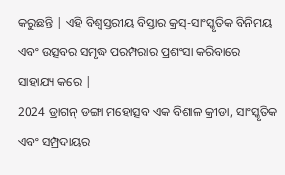କରୁଛନ୍ତି | ଏହି ବିଶ୍ୱସ୍ତରୀୟ ବିସ୍ତାର କ୍ରସ୍-ସାଂସ୍କୃତିକ ବିନିମୟ ଏବଂ ଉତ୍ସବର ସମୃଦ୍ଧ ପରମ୍ପରାର ପ୍ରଶଂସା କରିବାରେ ସାହାଯ୍ୟ କରେ |
2024 ଡ୍ରାଗନ୍ ଡଙ୍ଗା ମହୋତ୍ସବ ଏକ ବିଶାଳ କ୍ରୀଡା, ସାଂସ୍କୃତିକ ଏବଂ ସମ୍ପ୍ରଦାୟର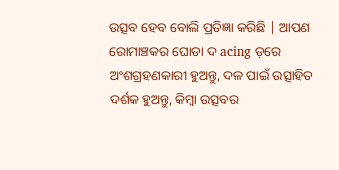ଉତ୍ସବ ହେବ ବୋଲି ପ୍ରତିଜ୍ଞା କରିଛି | ଆପଣ ରୋମାଞ୍ଚକର ଘୋଡା ଦ acing ଡ଼ରେ ଅଂଶଗ୍ରହଣକାରୀ ହୁଅନ୍ତୁ, ଦଳ ପାଇଁ ଉତ୍ସାହିତ ଦର୍ଶକ ହୁଅନ୍ତୁ, କିମ୍ବା ଉତ୍ସବର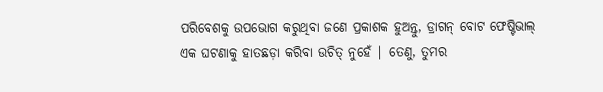ପରିବେଶକୁ ଉପଭୋଗ କରୁଥିବା ଜଣେ ପ୍ରକାଶକ ହୁଅନ୍ତୁ, ଡ୍ରାଗନ୍ ବୋଟ ଫେଷ୍ଟିଭାଲ୍ ଏକ ଘଟଣାକୁ ହାତଛଡ଼ା କରିବା ଉଚିତ୍ ନୁହେଁ | ତେଣୁ, ତୁମର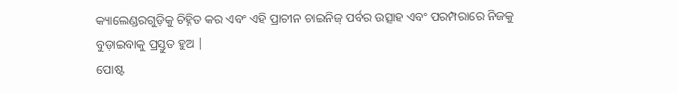କ୍ୟାଲେଣ୍ଡରଗୁଡ଼ିକୁ ଚିହ୍ନିତ କର ଏବଂ ଏହି ପ୍ରାଚୀନ ଚାଇନିଜ୍ ପର୍ବର ଉତ୍ସାହ ଏବଂ ପରମ୍ପରାରେ ନିଜକୁ ବୁଡ଼ାଇବାକୁ ପ୍ରସ୍ତୁତ ହୁଅ |
ପୋଷ୍ଟ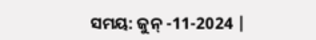ସମୟ: ଜୁନ୍ -11-2024 |